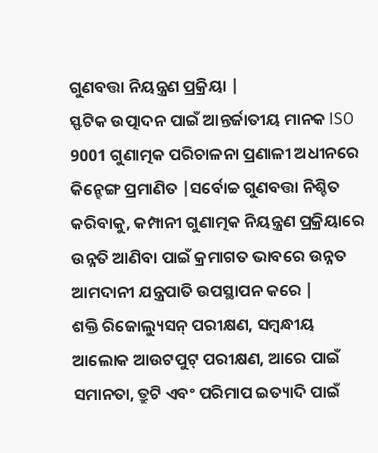ଗୁଣବତ୍ତା ନିୟନ୍ତ୍ରଣ ପ୍ରକ୍ରିୟା |
ସ୍ଫଟିକ ଉତ୍ପାଦନ ପାଇଁ ଆନ୍ତର୍ଜାତୀୟ ମାନକ ISO 9001 ଗୁଣାତ୍ମକ ପରିଚାଳନା ପ୍ରଣାଳୀ ଅଧୀନରେ କିନ୍ହେଙ୍ଗ ପ୍ରମାଣିତ |ସର୍ବୋଚ୍ଚ ଗୁଣବତ୍ତା ନିଶ୍ଚିତ କରିବାକୁ, କମ୍ପାନୀ ଗୁଣାତ୍ମକ ନିୟନ୍ତ୍ରଣ ପ୍ରକ୍ରିୟାରେ ଉନ୍ନତି ଆଣିବା ପାଇଁ କ୍ରମାଗତ ଭାବରେ ଉନ୍ନତ ଆମଦାନୀ ଯନ୍ତ୍ରପାତି ଉପସ୍ଥାପନ କରେ |
ଶକ୍ତି ରିଜୋଲ୍ୟୁସନ୍ ପରୀକ୍ଷଣ, ସମ୍ବନ୍ଧୀୟ ଆଲୋକ ଆଉଟପୁଟ୍ ପରୀକ୍ଷଣ, ଆରେ ପାଇଁ ସମାନତା, ତ୍ରୁଟି ଏବଂ ପରିମାପ ଇତ୍ୟାଦି ପାଇଁ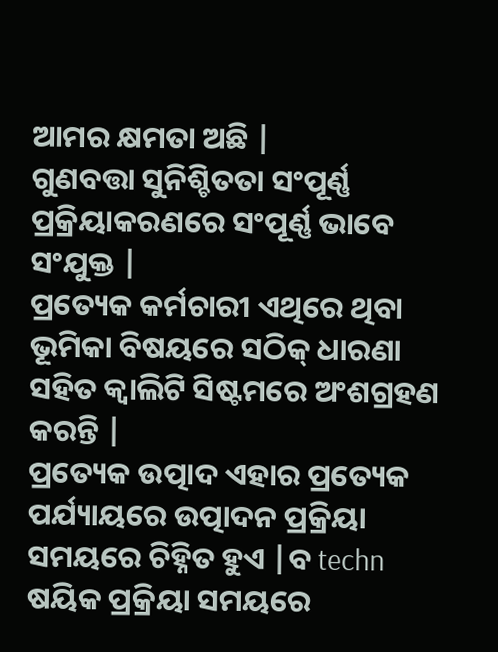ଆମର କ୍ଷମତା ଅଛି |
ଗୁଣବତ୍ତା ସୁନିଶ୍ଚିତତା ସଂପୂର୍ଣ୍ଣ ପ୍ରକ୍ରିୟାକରଣରେ ସଂପୂର୍ଣ୍ଣ ଭାବେ ସଂଯୁକ୍ତ |
ପ୍ରତ୍ୟେକ କର୍ମଚାରୀ ଏଥିରେ ଥିବା ଭୂମିକା ବିଷୟରେ ସଠିକ୍ ଧାରଣା ସହିତ କ୍ୱାଲିଟି ସିଷ୍ଟମରେ ଅଂଶଗ୍ରହଣ କରନ୍ତି |
ପ୍ରତ୍ୟେକ ଉତ୍ପାଦ ଏହାର ପ୍ରତ୍ୟେକ ପର୍ଯ୍ୟାୟରେ ଉତ୍ପାଦନ ପ୍ରକ୍ରିୟା ସମୟରେ ଚିହ୍ନିତ ହୁଏ |ବ techn ଷୟିକ ପ୍ରକ୍ରିୟା ସମୟରେ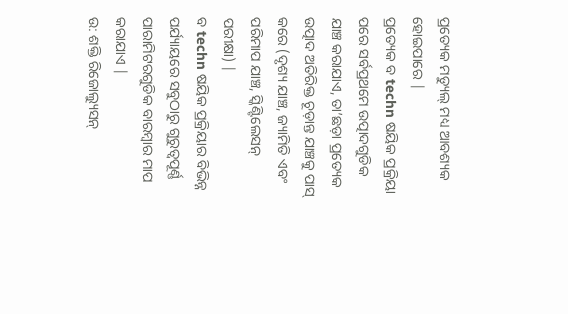ପ୍ରତ୍ୟେକ ମଡ୍ୟୁଲ୍ ମଧ୍ୟ ଆବଶ୍ୟକ ହୋଇପାରେ |
ପ୍ରତ୍ୟେକ ବ techn ଷୟିକ ପ୍ରକ୍ରିୟା ପରେ ସର୍ବପ୍ରଥମେ ଉତ୍ପାଦଗୁଡିକ ଯାଞ୍ଚ କରାଯାଏ, ତା’ଛଡ଼ା ପ୍ରତ୍ୟେକ ଉତ୍ପାଦ ଅତିରିକ୍ତ ଚୂଡ଼ାନ୍ତ ଯାଞ୍ଚକୁ ପାସ୍ କରେ (ଦୃଶ୍ୟ ଯାଞ୍ଚ, ଜ୍ୟାମିତି ଏବଂ ପରିମାପ ଯାଞ୍ଚ, ସ୍କିଣ୍ଟିଲେସନ୍ ପରୀକ୍ଷା) |
ବ techn ଷୟିକ ପ୍ରକ୍ରିୟାର ବିଭିନ୍ନ ପର୍ଯ୍ୟାୟରେ ସବୁଠାରୁ ଗୁରୁତ୍ୱପୂର୍ଣ୍ଣ ପାରାମିଟରଗୁଡିକ ବାରମ୍ବାର ମାପ କରାଯାଏ |
ଉ: ଶକ୍ତି ରିଜୋଲ୍ୟୁସନ୍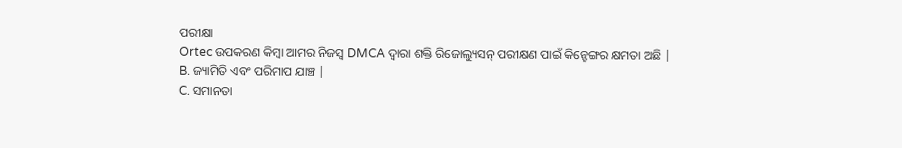ପରୀକ୍ଷା
Ortec ଉପକରଣ କିମ୍ବା ଆମର ନିଜସ୍ୱ DMCA ଦ୍ୱାରା ଶକ୍ତି ରିଜୋଲ୍ୟୁସନ୍ ପରୀକ୍ଷଣ ପାଇଁ କିନ୍ହେଙ୍ଗର କ୍ଷମତା ଅଛି |
B. ଜ୍ୟାମିତି ଏବଂ ପରିମାପ ଯାଞ୍ଚ |
C. ସମାନତା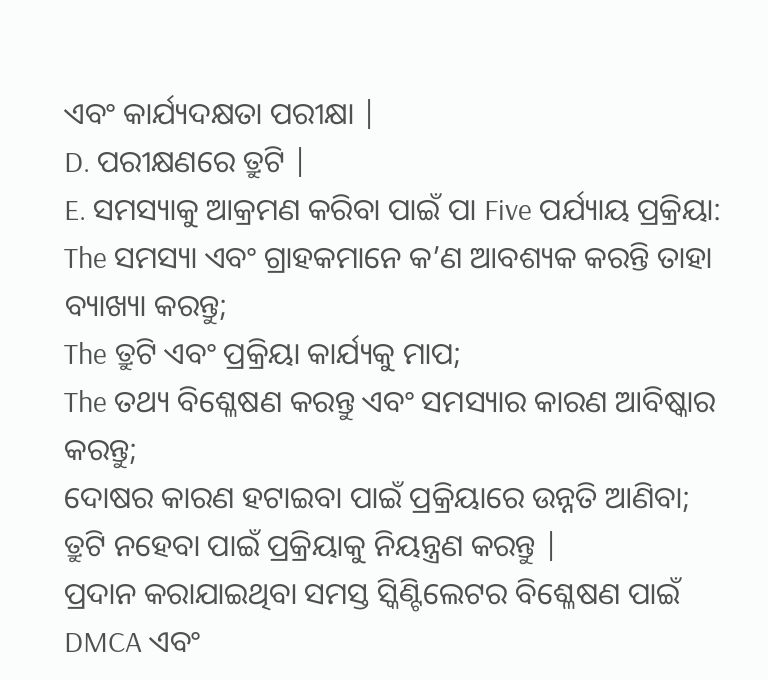ଏବଂ କାର୍ଯ୍ୟଦକ୍ଷତା ପରୀକ୍ଷା |
D. ପରୀକ୍ଷଣରେ ତ୍ରୁଟି |
E. ସମସ୍ୟାକୁ ଆକ୍ରମଣ କରିବା ପାଇଁ ପା Five ପର୍ଯ୍ୟାୟ ପ୍ରକ୍ରିୟା:
The ସମସ୍ୟା ଏବଂ ଗ୍ରାହକମାନେ କ’ଣ ଆବଶ୍ୟକ କରନ୍ତି ତାହା ବ୍ୟାଖ୍ୟା କରନ୍ତୁ;
The ତ୍ରୁଟି ଏବଂ ପ୍ରକ୍ରିୟା କାର୍ଯ୍ୟକୁ ମାପ;
The ତଥ୍ୟ ବିଶ୍ଳେଷଣ କରନ୍ତୁ ଏବଂ ସମସ୍ୟାର କାରଣ ଆବିଷ୍କାର କରନ୍ତୁ;
ଦୋଷର କାରଣ ହଟାଇବା ପାଇଁ ପ୍ରକ୍ରିୟାରେ ଉନ୍ନତି ଆଣିବା;
ତ୍ରୁଟି ନହେବା ପାଇଁ ପ୍ରକ୍ରିୟାକୁ ନିୟନ୍ତ୍ରଣ କରନ୍ତୁ |
ପ୍ରଦାନ କରାଯାଇଥିବା ସମସ୍ତ ସ୍କିଣ୍ଟିଲେଟର ବିଶ୍ଳେଷଣ ପାଇଁ DMCA ଏବଂ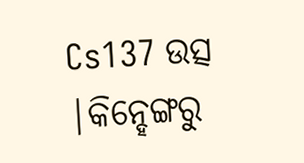Cs137 ଉତ୍ସ |କିନ୍ହେଙ୍ଗରୁ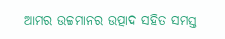ଆମର ଉଚ୍ଚମାନର ଉତ୍ପାଦ ସହିତ ସମସ୍ତ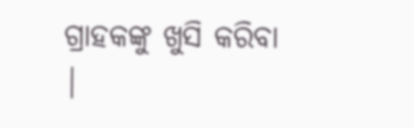ଗ୍ରାହକଙ୍କୁ ଖୁସି କରିବା |